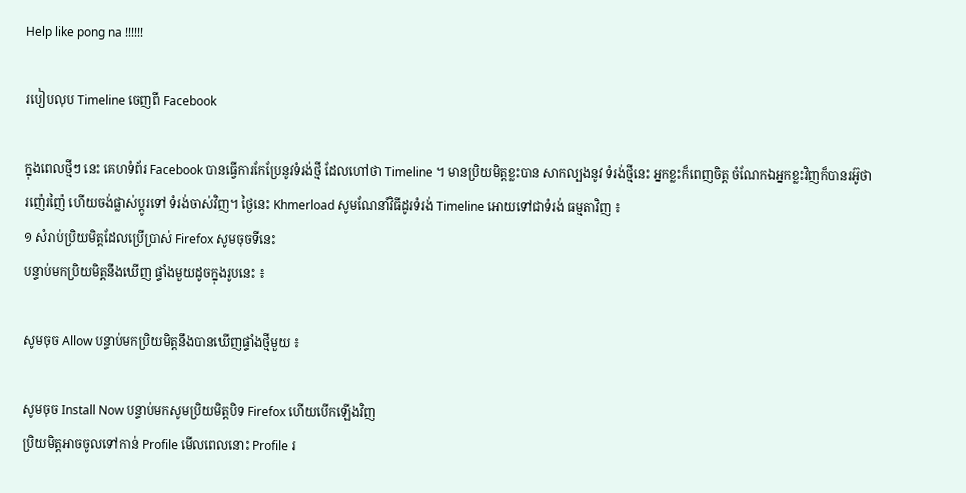Help like pong na !!!!!!

របៀបលុប Timeline ចេញពី Facebook

ក្នុងពេលថ្មីៗ នេះ គេហទំព័រ Facebook បានធ្វើការកែប្រែនូវទំរង់ថ្មី ដែលហៅថា Timeline ។ មានប្រិយមិត្តខ្លះបាន សាកល្បងនូវ ទំរង់ថ្មីនេះ អ្នកខ្លះក៏ពេញចិត្ត ចំណែកឯអ្នកខ្លះវិញក៏បានរអ៊ូថា រញ៉េរញ៉ៃ ហើយចង់ផ្លាស់ប្តូរទៅ ទំរង់ចាស់វិញ។ ថ្ងៃនេះ Khmerload សូមណែនាំវិធីដូរទំរង់ Timeline អោយទៅជាទំរង់ ធម្មតាវិញ ៖
១ សំរាប់ប្រិយមិត្តដែលប្រើប្រាស់ Firefox សូមចុចទីនេះ
បន្ទាប់មកប្រិយមិត្តនឹងឃើញ ផ្ទាំងមួយដូចក្នុងរូបនេះ ៖

សូមចុច Allow បន្ទាប់មកប្រិយមិត្តនឹងបានឃើញផ្ទាំងថ្មីមួយ ៖

សូមចុច Install Now បន្ទាប់មកសូមប្រិយមិត្តបិទ Firefox ហើយបើកឡើងវិញ
ប្រិយមិត្តអាចចូលទៅកាន់ Profile មើលពេលនោះ Profile រ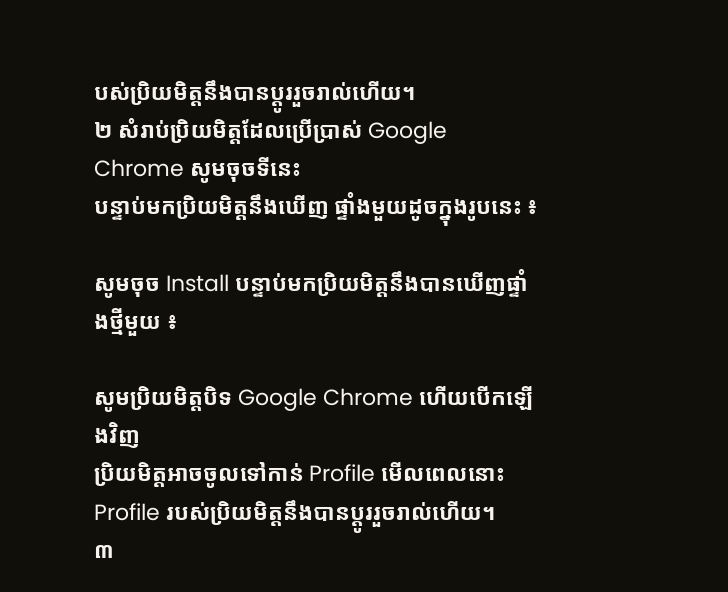បស់ប្រិយមិត្តនឹងបានប្តូររួចរាល់ហើយ។
២ សំរាប់ប្រិយមិត្តដែលប្រើប្រាស់ Google Chrome សូមចុចទីនេះ
បន្ទាប់មកប្រិយមិត្តនឹងឃើញ ផ្ទាំងមួយដូចក្នុងរូបនេះ ៖

សូមចុច Install បន្ទាប់មកប្រិយមិត្តនឹងបានឃើញផ្ទាំងថ្មីមួយ ៖

សូមប្រិយមិត្តបិទ Google Chrome ហើយបើកឡើងវិញ
ប្រិយមិត្តអាចចូលទៅកាន់ Profile មើលពេលនោះ Profile របស់ប្រិយមិត្តនឹងបានប្តូររួចរាល់ហើយ។
៣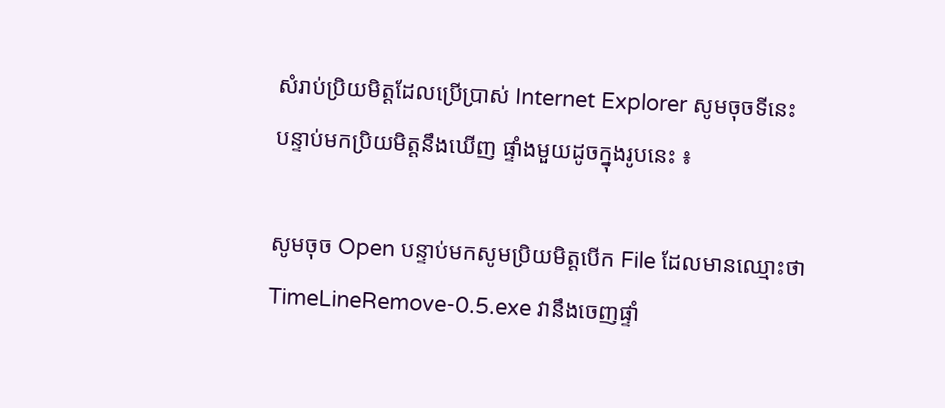សំរាប់ប្រិយមិត្តដែលប្រើប្រាស់ Internet Explorer សូមចុចទីនេះ
បន្ទាប់មកប្រិយមិត្តនឹងឃើញ ផ្ទាំងមួយដូចក្នុងរូបនេះ ៖

សូមចុច Open បន្ទាប់មកសូមប្រិយមិត្តបើក File ដែលមានឈ្មោះថា TimeLineRemove-0.5.exe វានឹងចេញផ្ទាំ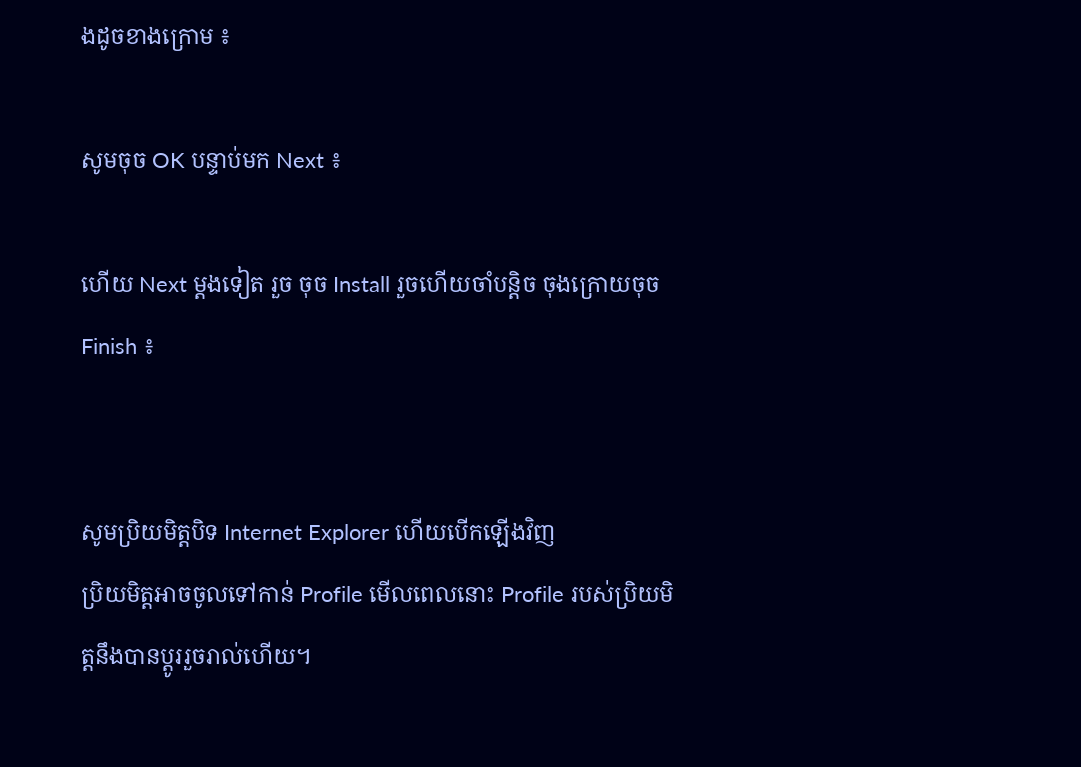ងដូចខាងក្រោម ៖

សូមចុច OK បន្ទាប់មក Next ៖

ហើយ Next ម្តងទៀត រួច ចុច Install រួចហើយចាំបន្តិច ចុងក្រោយចុច Finish ៖


សូមប្រិយមិត្តបិទ Internet Explorer ហើយបើកឡើងវិញ
ប្រិយមិត្តអាចចូលទៅកាន់ Profile មើលពេលនោះ Profile របស់ប្រិយមិត្តនឹងបានប្តូររួចរាល់ហើយ។